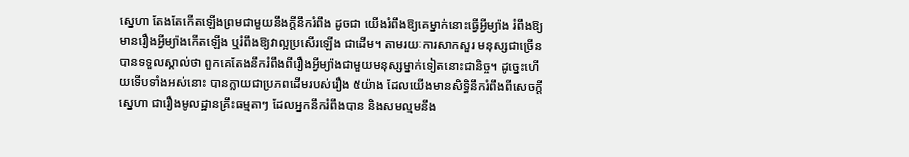ស្នេហា តែងតែកើតឡើងព្រមជាមួយនឹងក្ដីនឹករំពឹង ដូចជា យើងរំពឹងឱ្យគេម្នាក់នោះធ្វើអ្វីម្យ៉ាង រំពឹងឱ្យមានរឿងអ្វីម្យ៉ាងកើតឡើង ឬរំពឹងឱ្យវាល្អប្រសើរឡើង ជាដើម។ តាមរយៈការសាកសួរ មនុស្សជាច្រើនបានទទួលស្គាល់ថា ពួកគេតែងនឹករំពឹងពីរឿងអ្វីម្យ៉ាងជាមួយមនុស្សម្នាក់ទៀតនោះជានិច្ច។ ដូច្នេះហើយទើបទាំងអស់នោះ បានក្លាយជាប្រភពដើមរបស់រឿង ៥យ៉ាង ដែលយើងមានសិទ្ធិនឹករំពឹងពីសេចក្ដីស្នេហា ជារឿងមូលដ្ឋានគ្រឹះធម្មតាៗ ដែលអ្នកនឹករំពឹងបាន និងសមល្មមនឹង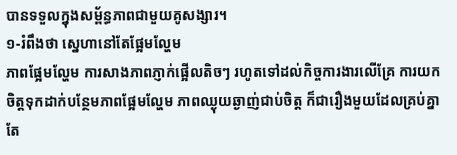បានទទួលក្នុងសម្ព័ន្ធភាពជាមួយគូសង្សារ។
១-រំពឹងថា ស្នេហានៅតែផ្អែមល្ហែម
ភាពផ្អែមល្ហែម ការសាងភាពភ្ញាក់ផ្អើលតិចៗ រហូតទៅដល់កិច្ចការងារលើគ្រែ ការយកចិត្តទុកដាក់បន្ថែមភាពផ្អែមល្ហែម ភាពឈ្ងុយឆ្ងាញ់ជាប់ចិត្ត ក៏ជារឿងមួយដែលគ្រប់គ្នាតែ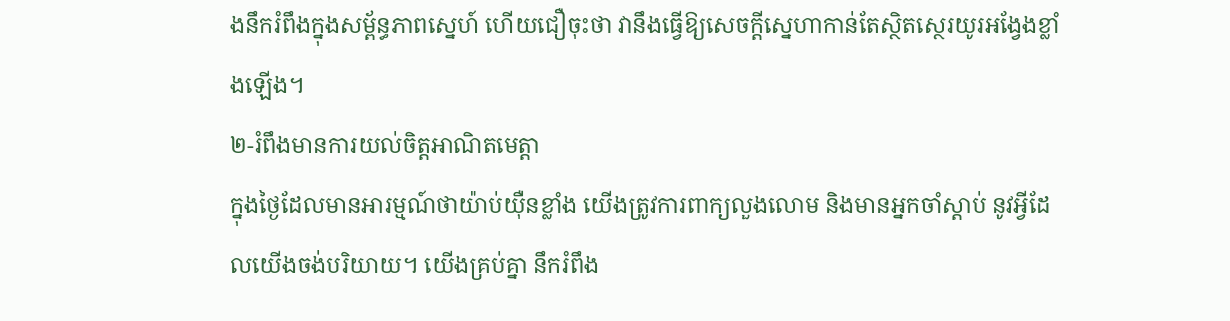ងនឹករំពឹងក្នុងសម្ព័ន្ធភាពស្នេហ៍ ហើយជឿចុះថា វានឹងធ្វើឱ្យសេចក្ដីស្នេហាកាន់តែស្ថិតស្ថេរយូរអង្វែងខ្លាំងឡើង។
២-រំពឹងមានការយល់ចិត្តអាណិតមេត្តា
ក្នុងថ្ងៃដែលមានអារម្មណ៍ថាយ៉ាប់យ៉ឺនខ្លាំង យើងត្រូវការពាក្យលួងលោម និងមានអ្នកចាំស្ដាប់ នូវអ្វីដែលយើងចង់បរិយាយ។ យើងគ្រប់គ្នា នឹករំពឹង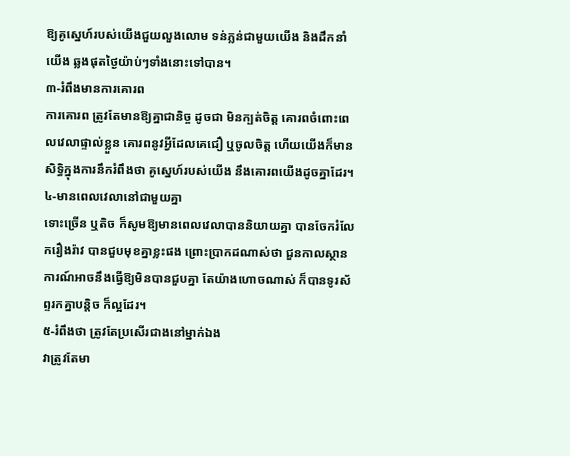ឱ្យគូស្នេហ៍របស់យើងជួយលួងលោម ទន់ភ្លន់ជាមួយយើង និងដឹកនាំយើង ឆ្លងផុតថ្ងៃយ៉ាប់ៗទាំងនោះទៅបាន។
៣-រំពឹងមានការគោរព
ការគោរព ត្រូវតែមានឱ្យគ្នាជានិច្ច ដូចជា មិនក្បត់ចិត្ត គោរពចំពោះពេលវេលាផ្ទាល់ខ្លួន គោរពនូវអ្វីដែលគេជឿ ឬចូលចិត្ត ហើយយើងក៏មានសិទ្ធិក្នុងការនឹករំពឹងថា គូស្នេហ៍របស់យើង នឹងគោរពយើងដូចគ្នាដែរ។
៤-មានពេលវេលានៅជាមួយគ្នា
ទោះច្រើន ឬតិច ក៏សូមឱ្យមានពេលវេលាបាននិយាយគ្នា បានចែករំលែករឿងរ៉ាវ បានជួបមុខគ្នាខ្លះផង ព្រោះប្រាកដណាស់ថា ជួនកាលស្ថានការណ៍អាចនឹងធ្វើឱ្យមិនបានជួបគ្នា តែយ៉ាងហោចណាស់ ក៏បានទូរស័ព្ទរកគ្នាបន្តិច ក៏ល្អដែរ។
៥-រំពឹងថា ត្រូវតែប្រសើរជាងនៅម្នាក់ឯង
វាត្រូវតែមា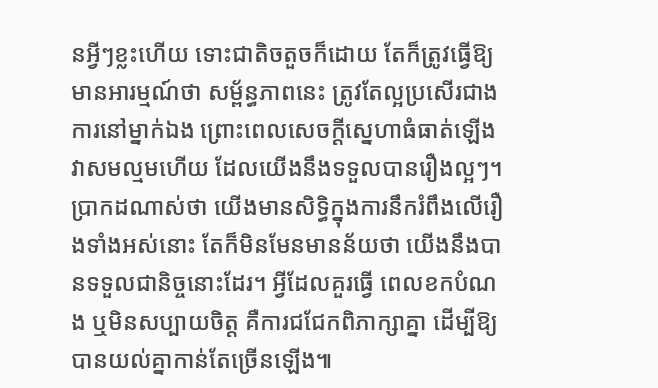នអ្វីៗខ្លះហើយ ទោះជាតិចតួចក៏ដោយ តែក៏ត្រូវធ្វើឱ្យមានអារម្មណ៍ថា សម្ព័ន្ធភាពនេះ ត្រូវតែល្អប្រសើរជាងការនៅម្នាក់ឯង ព្រោះពេលសេចក្ដីស្នេហាធំធាត់ឡើង វាសមល្មមហើយ ដែលយើងនឹងទទួលបានរឿងល្អៗ។
ប្រាកដណាស់ថា យើងមានសិទ្ធិក្នុងការនឹករំពឹងលើរឿងទាំងអស់នោះ តែក៏មិនមែនមានន័យថា យើងនឹងបានទទួលជានិច្ចនោះដែរ។ អ្វីដែលគួរធ្វើ ពេលខកបំណង ឬមិនសប្បាយចិត្ត គឺការជជែកពិភាក្សាគ្នា ដើម្បីឱ្យបានយល់គ្នាកាន់តែច្រើនឡើង៕